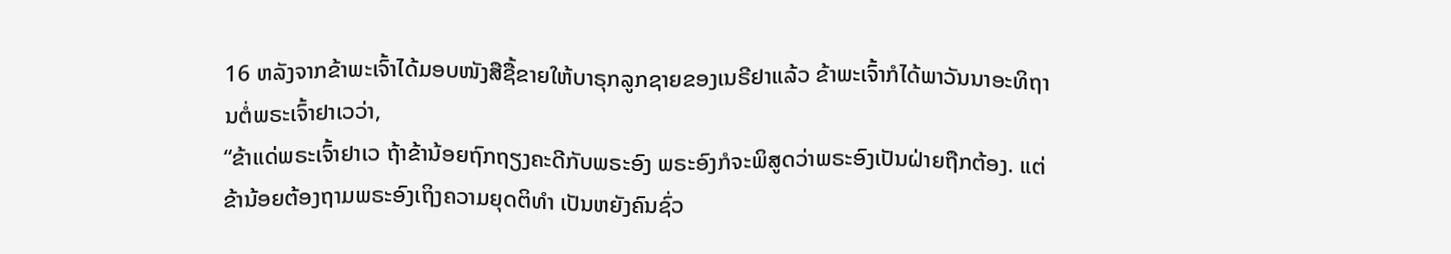16 ຫລັງຈາກຂ້າພະເຈົ້າໄດ້ມອບໜັງສືຊື້ຂາຍໃຫ້ບາຣຸກລູກຊາຍຂອງເນຣີຢາແລ້ວ ຂ້າພະເຈົ້າກໍໄດ້ພາວັນນາອະທິຖານຕໍ່ພຣະເຈົ້າຢາເວວ່າ,
“ຂ້າແດ່ພຣະເຈົ້າຢາເວ ຖ້າຂ້ານ້ອຍຖົກຖຽງຄະດີກັບພຣະອົງ ພຣະອົງກໍຈະພິສູດວ່າພຣະອົງເປັນຝ່າຍຖືກຕ້ອງ. ແຕ່ຂ້ານ້ອຍຕ້ອງຖາມພຣະອົງເຖິງຄວາມຍຸດຕິທຳ ເປັນຫຍັງຄົນຊົ່ວ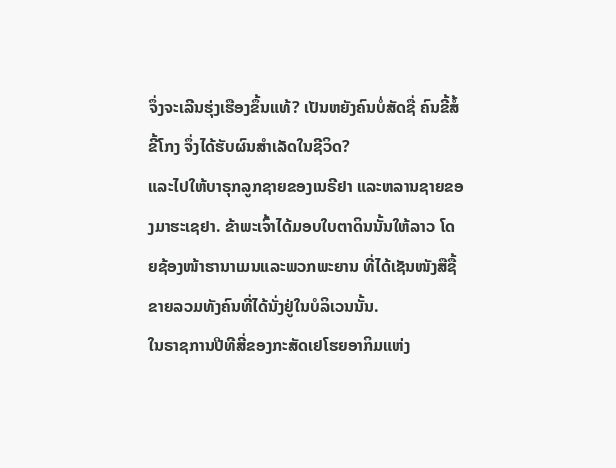ຈຶ່ງຈະເລີນຮຸ່ງເຮືອງຂຶ້ນແທ້? ເປັນຫຍັງຄົນບໍ່ສັດຊື່ ຄົນຂີ້ສໍ້ຂີ້ໂກງ ຈຶ່ງໄດ້ຮັບຜົນສຳເລັດໃນຊີວິດ?
ແລະໄປໃຫ້ບາຣຸກລູກຊາຍຂອງເນຣີຢາ ແລະຫລານຊາຍຂອງມາຮະເຊຢາ. ຂ້າພະເຈົ້າໄດ້ມອບໃບຕາດິນນັ້ນໃຫ້ລາວ ໂດຍຊ້ອງໜ້າຮານາເມນແລະພວກພະຍານ ທີ່ໄດ້ເຊັນໜັງສືຊື້ຂາຍລວມທັງຄົນທີ່ໄດ້ນັ່ງຢູ່ໃນບໍລິເວນນັ້ນ.
ໃນຣາຊການປີທີສີ່ຂອງກະສັດເຢໂຮຍອາກິມແຫ່ງ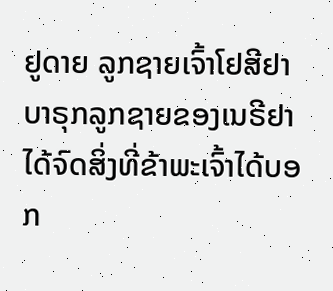ຢູດາຍ ລູກຊາຍເຈົ້າໂຢສີຢາ ບາຣຸກລູກຊາຍຂອງເນຣີຢາໄດ້ຈົດສິ່ງທີ່ຂ້າພະເຈົ້າໄດ້ບອກ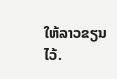ໃຫ້ລາວຂຽນໄວ້.